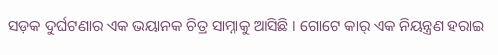ସଡ଼କ ଦୁର୍ଘଟଣାର ଏକ ଭୟାନକ ଚିତ୍ର ସାମ୍ନାକୁ ଆସିଛି । ଗୋଟେ କାର୍ ଏକ ନିୟନ୍ତ୍ରଣ ହରାଇ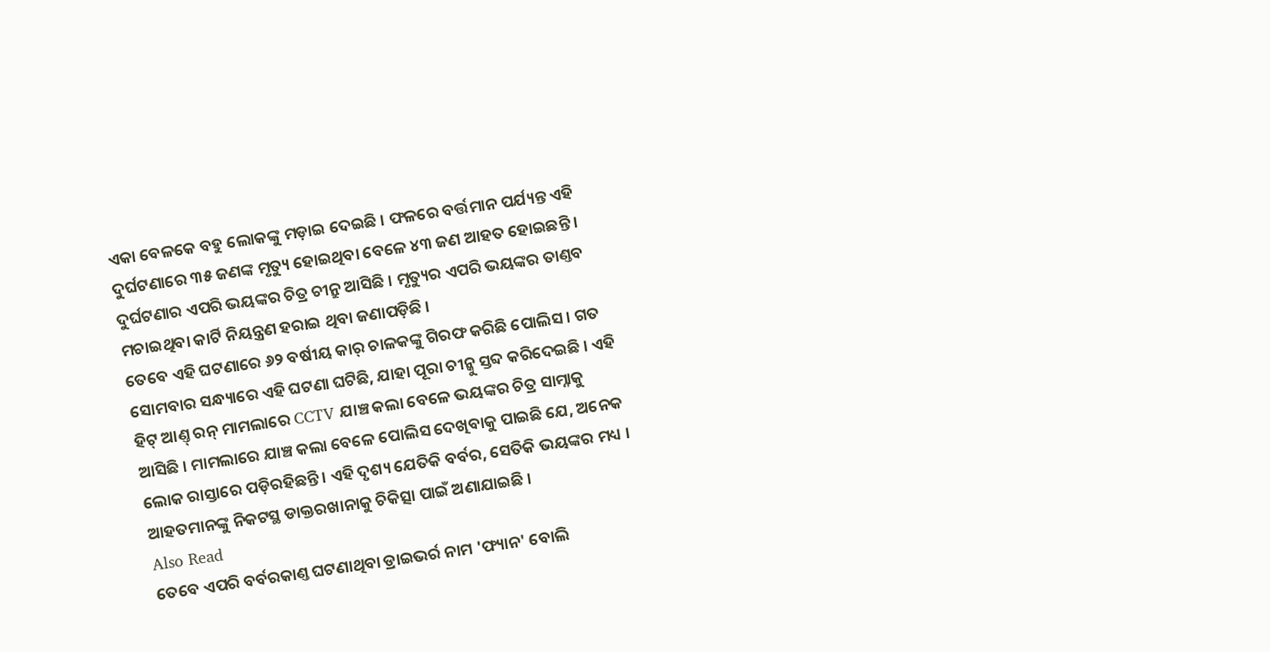ଏକା ବେଳକେ ବହୁ ଲୋକଙ୍କୁ ମଡ଼ାଇ ଦେଇଛି । ଫଳରେ ବର୍ତ୍ତମାନ ପର୍ଯ୍ୟନ୍ତ ଏହି ଦୁର୍ଘଟଣାରେ ୩୫ ଜଣଙ୍କ ମୃତ୍ୟୁ ହୋଇଥିବା ବେଳେ ୪୩ ଜଣ ଆହତ ହୋଇଛନ୍ତି । ଦୁର୍ଘଟଣାର ଏପରି ଭୟଙ୍କର ଚିତ୍ର ଚୀନ୍ରୁ ଆସିଛି । ମୃତ୍ୟୁର ଏପରି ଭୟଙ୍କର ତାଣ୍ତବ ମଚାଇଥିବା କାର୍ଟି ନିୟନ୍ତ୍ରଣ ହରାଇ ଥିବା ଜଣାପଡ଼ିଛି ।
ତେବେ ଏହି ଘଟଣାରେ ୬୨ ବର୍ଷୀୟ କାର୍ ଚାଳକଙ୍କୁ ଗିରଫ କରିଛି ପୋଲିସ । ଗତ ସୋମବାର ସନ୍ଧ୍ୟାରେ ଏହି ଘଟଣା ଘଟିଛି, ଯାହା ପୂରା ଚୀନ୍କୁ ସ୍ତବ୍ଦ କରିଦେଇଛି । ଏହି ହିଟ୍ ଆଣ୍ତ୍ ରନ୍ ମାମଲାରେ CCTV ଯାଞ୍ଚ କଲା ବେଳେ ଭୟଙ୍କର ଚିତ୍ର ସାମ୍ନାକୁ ଆସିଛି । ମାମଲାରେ ଯାଞ୍ଚ କଲା ବେଳେ ପୋଲିସ ଦେଖିବାକୁ ପାଇଛି ଯେ, ଅନେକ ଲୋକ ରାସ୍ତାରେ ପଡ଼ିରହିଛନ୍ତି । ଏହି ଦୃଶ୍ୟ ଯେତିକି ବର୍ବର, ସେତିକି ଭୟଙ୍କର ମଧ୍ୟ । ଆହତମାନଙ୍କୁ ନିକଟସ୍ଥ ଡାକ୍ତରଖାନାକୁ ଚିକିତ୍ସା ପାଇଁ ଅଣାଯାଇଛି ।
Also Read
ତେବେ ଏପରି ବର୍ବରକାଣ୍ତ ଘଟଣାଥିବା ଡ୍ରାଇଭର୍ର ନାମ 'ଫ୍ୟାନ' ବୋଲି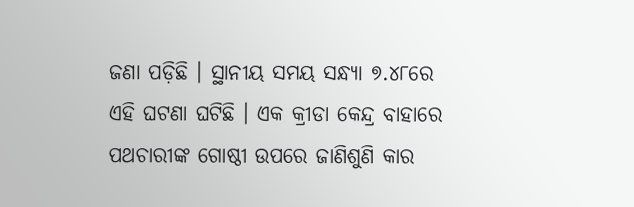ଜଣା ପଡ଼ିଛି । ସ୍ଥାନୀୟ ସମୟ ସନ୍ଧ୍ୟା ୭.୪୮ରେ ଏହି ଘଟଣା ଘଟିଛି । ଏକ କ୍ରୀଡା କେନ୍ଦ୍ର ବାହାରେ ପଥଚାରୀଙ୍କ ଗୋଷ୍ଠୀ ଉପରେ ଜାଣିଶୁଣି କାର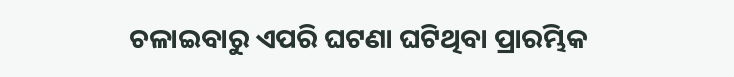ଚଳାଇବାରୁ ଏପରି ଘଟଣା ଘଟିଥିବା ପ୍ରାରମ୍ଭିକ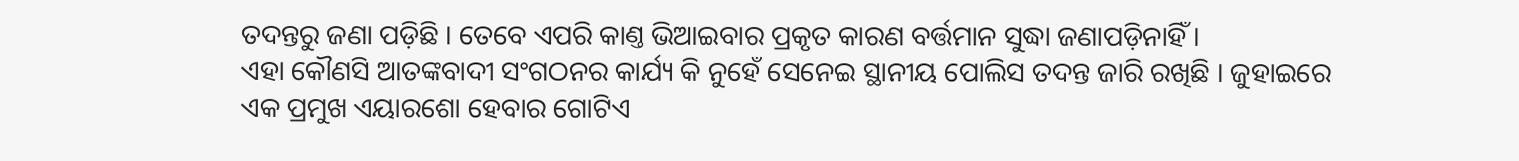ତଦନ୍ତରୁ ଜଣା ପଡ଼ିଛି । ତେବେ ଏପରି କାଣ୍ତ ଭିଆଇବାର ପ୍ରକୃତ କାରଣ ବର୍ତ୍ତମାନ ସୁଦ୍ଧା ଜଣାପଡ଼ିନାହିଁ ।
ଏହା କୌଣସି ଆତଙ୍କବାଦୀ ସଂଗଠନର କାର୍ଯ୍ୟ କି ନୁହେଁ ସେନେଇ ସ୍ଥାନୀୟ ପୋଲିସ ତଦନ୍ତ ଜାରି ରଖିଛି । ଜୁହାଇରେ ଏକ ପ୍ରମୁଖ ଏୟାରଶୋ ହେବାର ଗୋଟିଏ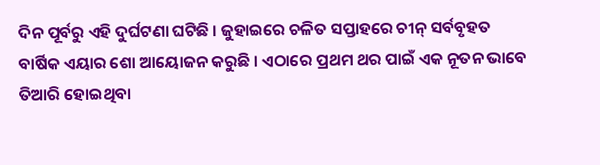ଦିନ ପୂର୍ବରୁ ଏହି ଦୁର୍ଘଟଣା ଘଟିଛି । ଜୁହାଇରେ ଚଳିତ ସପ୍ତାହରେ ଚୀନ୍ ସର୍ବବୃହତ ବାର୍ଷିକ ଏୟାର ଶୋ ଆୟୋଜନ କରୁଛି । ଏଠାରେ ପ୍ରଥମ ଥର ପାଇଁ ଏକ ନୂତନ ଭାବେ ତିଆରି ହୋଇଥିବା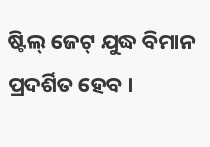ଷ୍ଟିଲ୍ ଜେଟ୍ ଯୁଦ୍ଧ ବିମାନ ପ୍ରଦର୍ଶିତ ହେବ ।